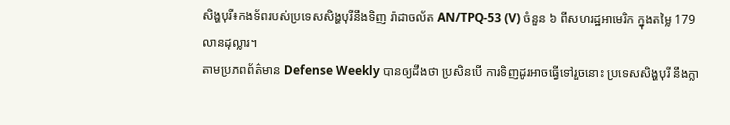សិង្ហបុរី៖កងទ័ពរបស់ប្រទេសសិង្ហបុរីនឹងទិញ រ៉ាដាចល័ត AN/TPQ-53 (V) ចំនួន ៦ ពីសហរដ្ឋអាមេរិក ក្នុងតម្លៃ 179 លានដុល្លារ។
តាមប្រភពព័ត៌មាន Defense Weekly បានឲ្យដឹងថា ប្រសិនបើ ការទិញដូរអាចធ្វើទៅរួចនោះ ប្រទេសសិង្ហបុរី នឹងក្លា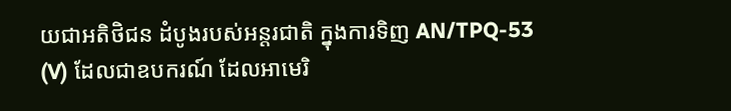យជាអតិថិជន ដំបូងរបស់អន្តរជាតិ ក្នុងការទិញ AN/TPQ-53 (V) ដែលជាឧបករណ៍ ដែលអាមេរិ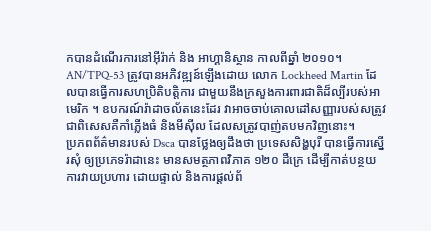កបានដំណើរការនៅអ៊ីរ៉ាក់ និង អាហ្គានិស្ថាន កាលពីឆ្នាំ ២០១០។
AN/TPQ-53 ត្រូវបានអភិវឌ្ឍន៍ឡើងដោយ លោក Lockheed Martin ដែលបានធ្វើការសហប្រិតិបត្តិការ ជាមួយនឹងក្រសួងការពារជាតិដ៏ល្បីរបស់អាមេរិក ។ ឧបករណ៍រ៉ាដាចល័តនេះដែរ វាអាចចាប់គោលដៅសញ្ញារបស់សត្រូវ ជាពិសេសគឺកាំភ្លើងធំ និងមីស៊ីល ដែលសត្រូវបាញ់តបមកវិញនោះ។
ប្រភពព័ត៌មានរបស់ Dsca បានថ្លែងឲ្យដឹងថា ប្រទេសសិង្ហបុរី បានធ្វើការស្នើរសុំ ឲ្យប្រភេទរ៉ាដានេះ មានសមត្ថភាពវិភាគ ១២០ ដឺក្រេ ដើម្បីកាត់បន្ថយការវាយប្រហារ ដោយផ្ទាល់ និងការផ្តល់ព័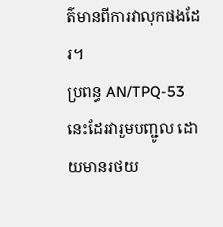ត៌មានពីការវាលុកផងដែរ។
ប្រពន្ធ AN/TPQ-53 នេះដែរវារួមបញ្ជូល ដោយមានរថយ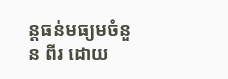ន្តធន់មធ្យមចំនួន ពីរ ដោយ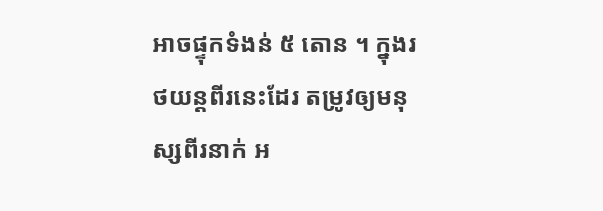អាចផ្ទុកទំងន់ ៥ តោន ។ ក្នុងរថយន្តពីរនេះដែរ តម្រូវឲ្យមនុស្សពីរនាក់ អ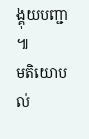ង្គុយបញ្ជា ៕
មតិយោបល់